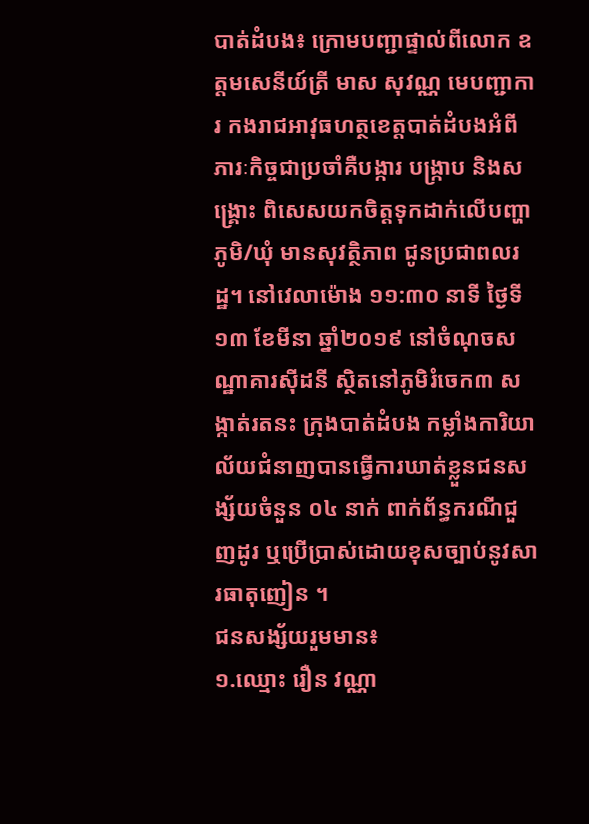បាត់ដំបង៖ ក្រោមបញ្ជាផ្ទាល់ពីលោក ឧត្តមសេនីយ៍ត្រី មាស សុវណ្ណ មេបញ្ជាការ កងរាជអាវុធហត្ថខេត្តបាត់ដំបងអំពីភារៈកិច្ចជាប្រចាំគឺបង្ការ បង្រ្កាប និងសង្រ្គោះ ពិសេសយកចិត្តទុកដាក់លើបញ្ហាភូមិ/ឃុំ មានសុវត្ថិភាព ជូនប្រជាពលរដ្ឋ។ នៅវេលាម៉ោង ១១:៣០ នាទី ថ្ងៃទី១៣ ខែមីនា ឆ្នាំ២០១៩ នៅចំណុចសណ្ឋាគារស៊ីដនី ស្ថិតនៅភូមិរំចេក៣ សង្កាត់រតនះ ក្រុងបាត់ដំបង កម្លាំងការិយាល័យជំនាញបានធ្វើការឃាត់ខ្លួនជនសង្ស័យចំនួន ០៤ នាក់ ពាក់ព័ន្ធករណីជួញដូរ ឬប្រើប្រាស់ដោយខុសច្បាប់នូវសារធាតុញៀន ។
ជនសង្ស័យរួមមាន៖
១.ឈ្មោះ រឿន វណ្ណា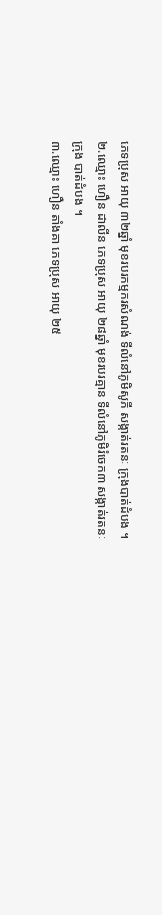ភេទប្រុស អាយុ ៣២ឆ្នាំ មុខរបរកម្មករសំណង់ ទីលំនៅភូមិសូភី សង្កាត់រតនៈ ក្រុងបាត់ដំបង ។
២.ឈ្មោះ ហឿន ដាលីន ភេទប្រុស អាយុ ២៨ឆ្នាំ មុខរបរគ្មាន ទីលំនៅភូមិរំចេក៣ សង្កាត់រតនៈ ក្រុង បាត់ដំបង ។
៣.ឈ្មោះ ហឿន តាំងគា ភេទប្រុស អាយុ ២៥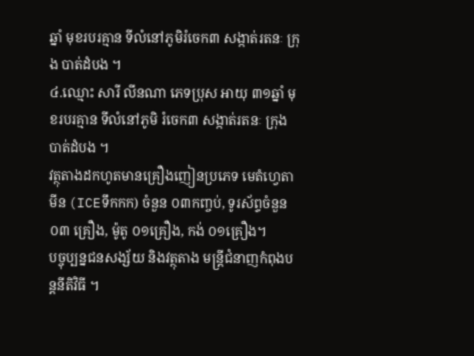ឆ្នាំ មុខរបរគ្មាន ទីលំនៅភូមិរំចេក៣ សង្កាត់រតនៈ ក្រុង បាត់ដំបង ។
៤.ឈ្មោះ សារី លីនណា ភេទប្រុស អាយុ ៣១ឆ្នាំ មុខរបរគ្មាន ទីលំនៅភូមិ រំចេក៣ សង្កាត់រតនៈ ក្រុង បាត់ដំបង ។
វត្ថុតាងដកហូតមានគ្រឿងញៀនប្រភេទ មេតំហ្វេតាមីន (ICEទឹកកក) ចំនួន ០៣កញ្ចប់, ទូរស័ព្ទចំនួន ០៣ គ្រឿង, ម៉ូតូ ០១គ្រឿង, កង់ ០១គ្រឿង។
បច្ចុប្បន្នជនសង្ស័យ និងវត្ថុតាង មន្ត្រីជំនាញកំពុងបន្តនីតិវិធី ។